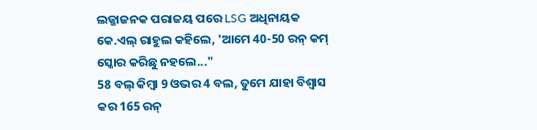ଲଜ୍ଜାଜନକ ପରାଜୟ ପରେ LSG ଅଧିନାୟକ କେ.ଏଲ୍ ରାହୁଲ କହିଲେ, 'ଆମେ 40-50 ରନ୍ କମ୍ ସ୍କୋର କରିଛୁ ନହଲେ..."
58 ବଲ୍ କିମ୍ବା 9 ଓଭର 4 ବଲ, ତୁମେ ଯାହା ବିଶ୍ୱାସ କର 165 ରନ୍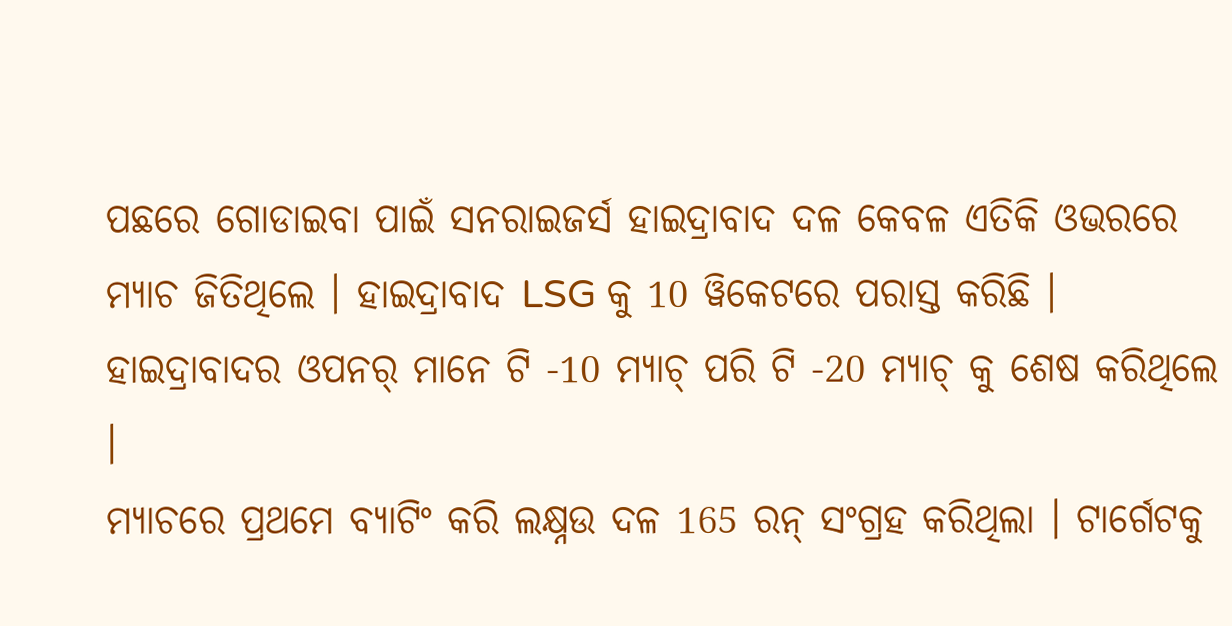ପଛରେ ଗୋଡାଇବା ପାଇଁ ସନରାଇଜର୍ସ ହାଇଦ୍ରାବାଦ ଦଳ କେବଳ ଏତିକି ଓଭରରେ ମ୍ୟାଚ ଜିତିଥିଲେ । ହାଇଦ୍ରାବାଦ LSG କୁ 10 ୱିକେଟରେ ପରାସ୍ତ କରିଛି । ହାଇଦ୍ରାବାଦର ଓପନର୍ ମାନେ ଟି -10 ମ୍ୟାଚ୍ ପରି ଟି -20 ମ୍ୟାଚ୍ କୁ ଶେଷ କରିଥିଲେ ।
ମ୍ୟାଚରେ ପ୍ରଥମେ ବ୍ୟାଟିଂ କରି ଲକ୍ଷ୍ନଉ ଦଳ 165 ରନ୍ ସଂଗ୍ରହ କରିଥିଲା । ଟାର୍ଗେଟକୁ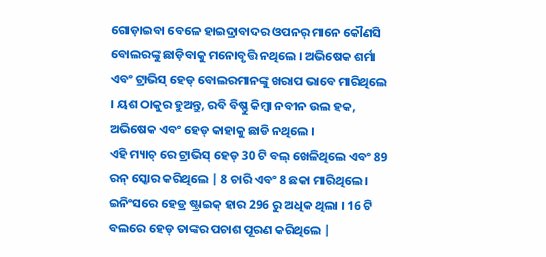ଗୋଡ଼ାଇବା ବେଳେ ହାଇଦ୍ରାବାଦର ଓପନର୍ ମାନେ କୌଣସି ବୋଲରଙ୍କୁ ଛାଡ଼ିବାକୁ ମନୋବୃତ୍ତି ନଥିଲେ । ଅଭିଷେକ ଶର୍ମା ଏବଂ ଟ୍ରାଭିସ୍ ହେଡ୍ ବୋଲରମାନଙ୍କୁ ଖରାପ ଭାବେ ମାରିଥିଲେ । ୟଶ ଠାକୁର ହୁଅନ୍ତୁ, ରବି ବିଷ୍ଣୁ କିମ୍ବା ନବୀନ ଉଲ ହକ, ଅଭିଷେକ ଏବଂ ହେଡ୍ କାହାକୁ ଛାଡି ନଥିଲେ ।
ଏହି ମ୍ୟାଚ୍ ରେ ଟ୍ରାଭିସ୍ ହେଡ୍ 30 ଟି ବଲ୍ ଖେଳିଥିଲେ ଏବଂ 89 ରନ୍ ସ୍କୋର କରିଥିଲେ | 8 ଚାରି ଏବଂ 8 ଛକା ମାରିଥିଲେ । ଇନିଂସରେ ହେଡ୍ର ଷ୍ଟ୍ରାଇକ୍ ହାର 296 ରୁ ଅଧିକ ଥିଲା । 16 ଟି ବଲରେ ହେଡ୍ ତାଙ୍କର ପଚାଶ ପୂରଣ କରିଥିଲେ |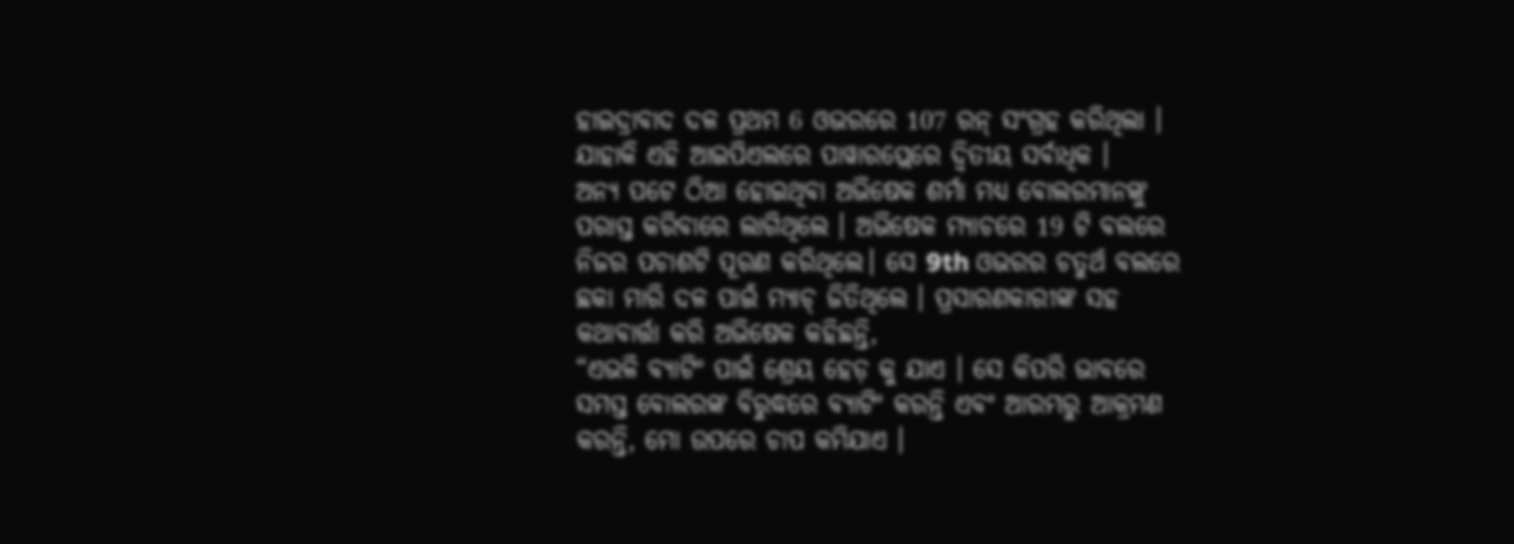ହାଇଦ୍ରାବାଦ ଦଳ ପ୍ରଥମ 6 ଓଭରରେ 107 ରନ୍ ସଂଗ୍ରହ କରିଥିଲା । ଯାହାକି ଏହି ଆଇପିଏଲରେ ପାୱାରପ୍ଲେରେ ଦ୍ୱିତୀୟ ସର୍ବାଧିକ ।
ଅନ୍ୟ ପଟେ ଠିଆ ହୋଇଥିବା ଅଭିଷେକ ଶର୍ମା ମଧ୍ୟ ବୋଲରମାନଙ୍କୁ ପରାସ୍ତ କରିବାରେ ଲାଗିଥିଲେ । ଅଭିଷେକ ମ୍ୟାଚରେ 19 ଟି ବଲରେ ନିଜର ପଚାଶଟି ପୂରଣ କରିଥିଲେ। ସେ 9th ଓଭରର ଚତୁର୍ଥ ବଲରେ ଛକା ମାରି ଦଳ ପାଇଁ ମ୍ୟାଚ୍ ଜିତିଥିଲେ । ପ୍ରସାରଣକାରୀଙ୍କ ସହ କଥାବାର୍ତ୍ତା କରି ଅଭିଷେକ କହିଛନ୍ତି,
“ଏଭଳି ବ୍ୟାଟିଂ ପାଇଁ ଶ୍ରେୟ ହେଡ଼ କୁ ଯାଏ । ସେ କିପରି ଭାବରେ ସମସ୍ତ ବୋଲରଙ୍କ ବିରୁଦ୍ଧରେ ବ୍ୟାଟିଂ କରନ୍ତି ଏବଂ ଆରମ୍ଭରୁ ଆକ୍ରମଣ କରନ୍ତି, ମୋ ଉପରେ ଚାପ କମିଯାଏ ।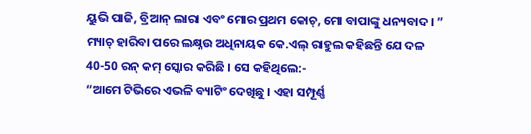ୟୁଭି ପାଜି, ବ୍ରିଆନ୍ ଲାରା ଏବଂ ମୋର ପ୍ରଥମ କୋଚ୍, ମୋ ବାପାଙ୍କୁ ଧନ୍ୟବାଦ। ”
ମ୍ୟାଚ୍ ହାରିବା ପରେ ଲକ୍ଷ୍ନଉ ଅଧିନାୟକ କେ.ଏଲ୍ ରାହୁଲ କହିଛନ୍ତି ଯେ ଦଳ 40-50 ରନ୍ କମ୍ ସ୍କୋର କରିଛି । ସେ କହିଥିଲେ:-
“ଆମେ ଟିଭିରେ ଏଭଳି ବ୍ୟାଟିଂ ଦେଖିଛୁ । ଏହା ସମ୍ପୂର୍ଣ୍ଣ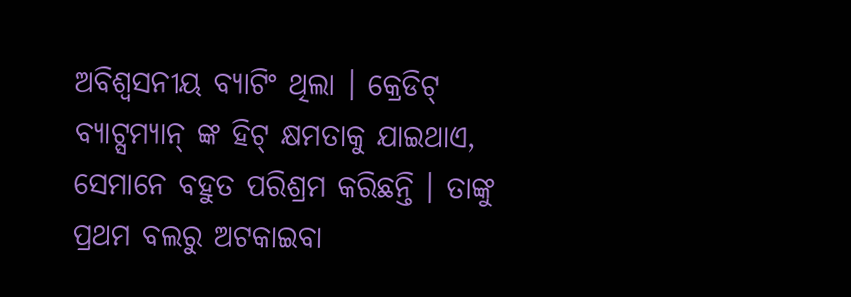ଅବିଶ୍ୱସନୀୟ ବ୍ୟାଟିଂ ଥିଲା । କ୍ରେଡିଟ୍ ବ୍ୟାଟ୍ସମ୍ୟାନ୍ ଙ୍କ ହିଟ୍ କ୍ଷମତାକୁ ଯାଇଥାଏ, ସେମାନେ ବହୁତ ପରିଶ୍ରମ କରିଛନ୍ତି । ତାଙ୍କୁ ପ୍ରଥମ ବଲରୁ ଅଟକାଇବା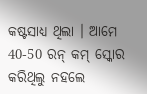କଷ୍ଟସାଧ୍ୟ ଥିଲା । ଆମେ 40-50 ରନ୍ କମ୍ ସ୍କୋର କରିଥିଲୁ ନହଲେ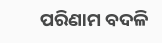ପରିଣାମ ବଦଳି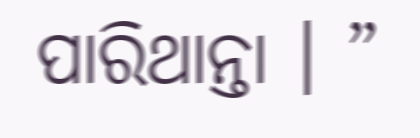ପାରିଥାନ୍ତା । ”